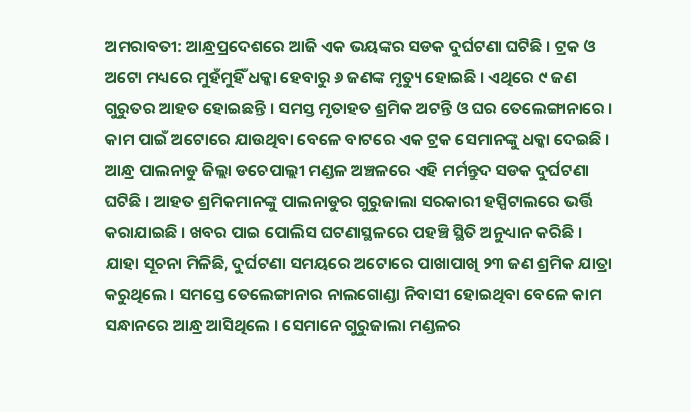ଅମରାବତୀ: ଆନ୍ଧ୍ରପ୍ରଦେଶରେ ଆଜି ଏକ ଭୟଙ୍କର ସଡକ ଦୁର୍ଘଟଣା ଘଟିଛି । ଟ୍ରକ ଓ ଅଟୋ ମଧ୍ୟରେ ମୁହଁମୁହିଁ ଧକ୍କା ହେବାରୁ ୬ ଜଣଙ୍କ ମୃତ୍ୟୁ ହୋଇଛି । ଏଥିରେ ୯ ଜଣ ଗୁରୁତର ଆହତ ହୋଇଛନ୍ତି । ସମସ୍ତ ମୃତାହତ ଶ୍ରମିକ ଅଟନ୍ତି ଓ ଘର ତେଲେଙ୍ଗାନାରେ । କାମ ପାଇଁ ଅଟୋରେ ଯାଉଥିବା ବେଳେ ବାଟରେ ଏକ ଟ୍ରକ ସେମାନଙ୍କୁ ଧକ୍କା ଦେଇଛି । ଆନ୍ଧ୍ର ପାଲନାଡୁ ଜିଲ୍ଲା ଡଚେପାଲ୍ଲୀ ମଣ୍ଡଳ ଅଞ୍ଚଳରେ ଏହି ମର୍ମନ୍ତୁଦ ସଡକ ଦୁର୍ଘଟଣା ଘଟିଛି । ଆହତ ଶ୍ରମିକମାନଙ୍କୁ ପାଲନାଡୁର ଗୁରୁଜାଲା ସରକାରୀ ହସ୍ପିଟାଲରେ ଭର୍ତ୍ତି କରାଯାଇଛି । ଖବର ପାଇ ପୋଲିସ ଘଟଣାସ୍ଥଳରେ ପହଞ୍ଚି ସ୍ଥିତି ଅନୁଧ୍ୟାନ କରିଛି ।
ଯାହା ସୂଚନା ମିଳିଛି, ଦୁର୍ଘଟଣା ସମୟରେ ଅଟୋରେ ପାଖାପାଖି ୨୩ ଜଣ ଶ୍ରମିକ ଯାତ୍ରା କରୁଥିଲେ । ସମସ୍ତେ ତେଲେଙ୍ଗାନାର ନାଲଗୋଣ୍ଡା ନିବାସୀ ହୋଇଥିବା ବେଳେ କାମ ସନ୍ଧାନରେ ଆନ୍ଧ୍ର ଆସିଥିଲେ । ସେମାନେ ଗୁରୁଜାଲା ମଣ୍ଡଳର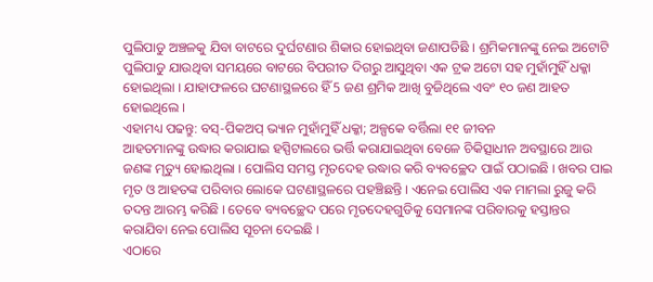ପୁଲିପାଡୁ ଅଞ୍ଚଳକୁ ଯିବା ବାଟରେ ଦୁର୍ଘଟଣାର ଶିକାର ହୋଇଥିବା ଜଣାପଡିଛି । ଶ୍ରମିକମାନଙ୍କୁ ନେଇ ଅଟୋଟି ପୁଲିପାଡୁ ଯାଉଥିବା ସମୟରେ ବାଟରେ ବିପରୀତ ଦିଗରୁ ଆସୁଥିବା ଏକ ଟ୍ରକ ଅଟୋ ସହ ମୁହାଁମୁହିଁ ଧକ୍କା ହୋଇଥିଲା । ଯାହାଫଳରେ ଘଟଣାସ୍ଥଳରେ ହିଁ 5 ଜଣ ଶ୍ରମିକ ଆଖି ବୁଜିଥିଲେ ଏବଂ ୧୦ ଜଣ ଆହତ ହୋଇଥିଲେ ।
ଏହାମଧ୍ୟ ପଢନ୍ତୁ: ବସ୍-ପିକଅପ୍ ଭ୍ୟାନ ମୁହାଁମୁହିଁ ଧକ୍କା; ଅଳ୍ପକେ ବର୍ତ୍ତିଲା ୧୧ ଜୀବନ
ଆହତମାନଙ୍କୁ ଉଦ୍ଧାର କରାଯାଇ ହସ୍ପିଟାଲରେ ଭର୍ତ୍ତି କରାଯାଇଥିବା ବେଳେ ଚିକିତ୍ସାଧୀନ ଅବସ୍ଥାରେ ଆଉ ଜଣଙ୍କ ମୃତ୍ୟୁ ହୋଇଥିଲା । ପୋଲିସ ସମସ୍ତ ମୃତଦେହ ଉଦ୍ଧାର କରି ବ୍ୟବଚ୍ଛେଦ ପାଇଁ ପଠାଇଛି । ଖବର ପାଇ ମୃତ ଓ ଆହତଙ୍କ ପରିବାର ଲୋକେ ଘଟଣାସ୍ଥଳରେ ପହଞ୍ଚିଛନ୍ତି । ଏନେଇ ପୋଲିସ ଏକ ମାମଲା ରୁଜୁ କରି ତଦନ୍ତ ଆରମ୍ଭ କରିଛି । ତେବେ ବ୍ୟବଚ୍ଛେଦ ପରେ ମୃତଦେହଗୁଡିକୁ ସେମାନଙ୍କ ପରିବାରକୁ ହସ୍ତାନ୍ତର କରାଯିବା ନେଇ ପୋଲିସ ସୂଚନା ଦେଇଛି ।
ଏଠାରେ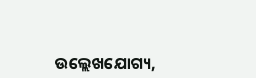ଉଲ୍ଲେଖଯୋଗ୍ୟ,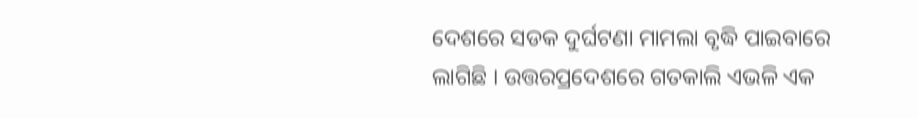ଦେଶରେ ସଡକ ଦୁର୍ଘଟଣା ମାମଲା ବୃଦ୍ଧି ପାଇବାରେ ଲାଗିଛି । ଉତ୍ତରପ୍ରଦେଶରେ ଗତକାଲି ଏଭଳି ଏକ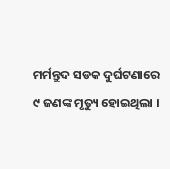ମର୍ମନ୍ତୁଦ ସଡକ ଦୁର୍ଘଟଣାରେ ୯ ଜଣଙ୍କ ମୃତ୍ୟୁ ହୋଇଥିଲା ।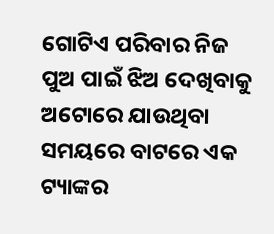ଗୋଟିଏ ପରିବାର ନିଜ ପୁଅ ପାଇଁ ଝିଅ ଦେଖିବାକୁ ଅଟୋରେ ଯାଉଥିବା ସମୟରେ ବାଟରେ ଏକ ଟ୍ୟାଙ୍କର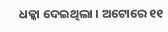ଧକ୍କା ଦେଇଥିଲା । ଅଟୋରେ ୧୧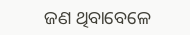ଜଣ ଥିବାବେଳେ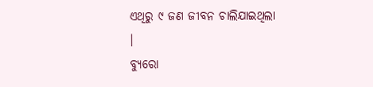ଏଥିରୁ ୯ ଜଣ ଜୀବନ ଚାଲିଯାଇଥିଲା ।
ବ୍ୟୁରୋ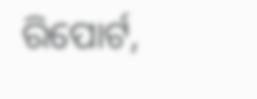ରିପୋର୍ଟ,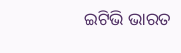ଇଟିଭି ଭାରତ